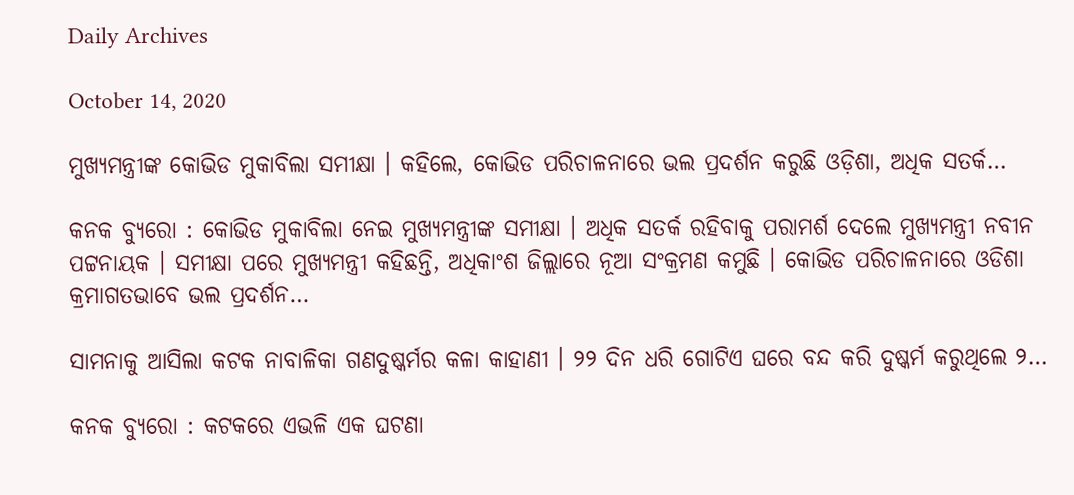Daily Archives

October 14, 2020

ମୁଖ୍ୟମନ୍ତ୍ରୀଙ୍କ କୋଭିଡ ମୁକାବିଲା ସମୀକ୍ଷା । କହିଲେ, କୋଭିଡ ପରିଚାଳନାରେ ଭଲ ପ୍ରଦର୍ଶନ କରୁଛି ଓଡ଼ିଶା, ଅଧିକ ସତର୍କ…

କନକ ବ୍ୟୁରୋ : କୋଭିଡ ମୁକାବିଲା ନେଇ ମୁଖ୍ୟମନ୍ତ୍ରୀଙ୍କ ସମୀକ୍ଷା । ଅଧିକ ସତର୍କ ରହିବାକୁ ପରାମର୍ଶ ଦେଲେ ମୁଖ୍ୟମନ୍ତ୍ରୀ ନବୀନ ପଟ୍ଟନାୟକ । ସମୀକ୍ଷା ପରେ ମୁଖ୍ୟମନ୍ତ୍ରୀ କହିଛନ୍ତି, ଅଧିକାଂଶ ଜିଲ୍ଲାରେ ନୂଆ ସଂକ୍ରମଣ କମୁଛି । କୋଭିଡ ପରିଚାଳନାରେ ଓଡିଶା କ୍ରମାଗତଭାବେ ଭଲ ପ୍ରଦର୍ଶନ…

ସାମନାକୁ ଆସିଲା କଟକ ନାବାଳିକା ଗଣଦୁଷ୍କର୍ମର କଳା କାହାଣୀ । ୨୨ ଦିନ ଧରି ଗୋଟିଏ ଘରେ ବନ୍ଦ କରି ଦୁଷ୍କର୍ମ କରୁଥିଲେ ୨…

କନକ ବ୍ୟୁରୋ : କଟକରେ ଏଭଳି ଏକ ଘଟଣା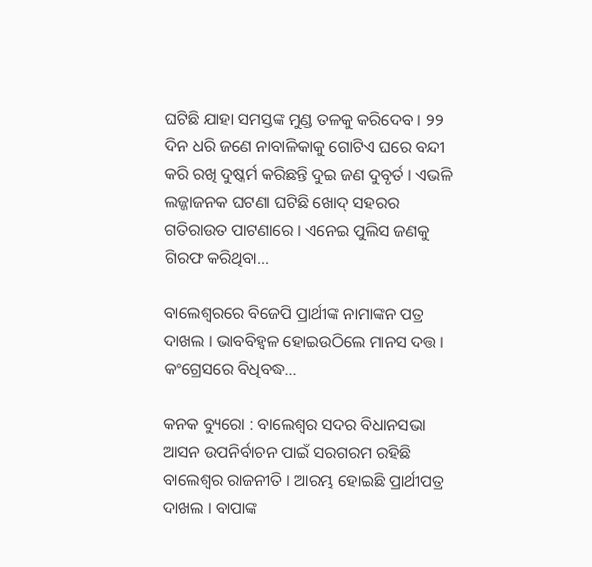ଘଟିଛି ଯାହା ସମସ୍ତଙ୍କ ମୁଣ୍ଡ ତଳକୁ କରିଦେବ । ୨୨ ଦିନ ଧରି ଜଣେ ନାବାଳିକାକୁ ଗୋଟିଏ ଘରେ ବନ୍ଦୀ କରି ରଖି ଦୁଷ୍କର୍ମ କରିଛନ୍ତି ଦୁଇ ଜଣ ଦୁବୃର୍ତ । ଏଭଳି ଲଜ୍ଜାଜନକ ଘଟଣା ଘଟିଛି ଖୋଦ୍ ସହରର ଗତିରାଉତ ପାଟଣାରେ । ଏନେଇ ପୁଲିସ ଜଣକୁ ଗିରଫ କରିଥିବା…

ବାଲେଶ୍ୱରରେ ବିଜେପି ପ୍ରାର୍ଥୀଙ୍କ ନାମାଙ୍କନ ପତ୍ର ଦାଖଲ । ଭାବବିହ୍ୱଳ ହୋଇଉଠିଲେ ମାନସ ଦତ୍ତ । କଂଗ୍ରେସରେ ବିଧିବଦ୍ଧ…

କନକ ବ୍ୟୁରୋ : ବାଲେଶ୍ୱର ସଦର ବିଧାନସଭା ଆସନ ଉପନିର୍ବାଚନ ପାଇଁ ସରଗରମ ରହିଛି ବାଲେଶ୍ୱର ରାଜନୀତି । ଆରମ୍ଭ ହୋଇଛି ପ୍ରାର୍ଥୀପତ୍ର ଦାଖଲ । ବାପାଙ୍କ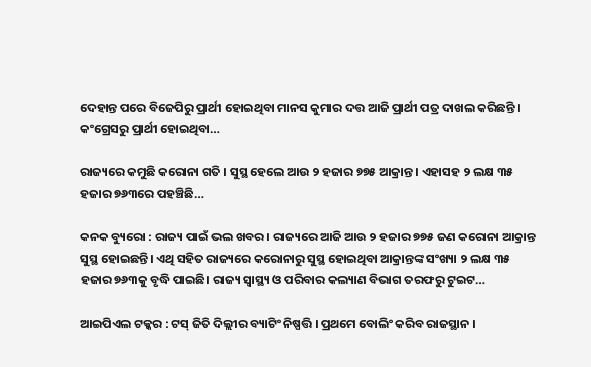ଦେହାନ୍ତ ପରେ ବିଜେପିରୁ ପ୍ରାର୍ଥୀ ହୋଇଥିବା ମାନସ କୁମାର ଦତ୍ତ ଆଜି ପ୍ରାର୍ଥୀ ପତ୍ର ଦାଖଲ କରିଛନ୍ତି । କଂଗ୍ରେସରୁ ପ୍ରାର୍ଥୀ ହୋଇଥିବା…

ରାଜ୍ୟରେ କମୁଛି କରୋନା ଗତି । ସୁସ୍ଥ ହେଲେ ଆଉ ୨ ହଜାର ୭୭୫ ଆକ୍ରାନ୍ତ । ଏହାସହ ୨ ଲକ୍ଷ ୩୫ ହଜାର ୭୬୩ରେ ପହଞ୍ଚିଛି…

କନକ ବ୍ୟୁରୋ : ରାଜ୍ୟ ପାଇଁ ଭଲ ଖବର । ରାଜ୍ୟରେ ଆଜି ଆଉ ୨ ହଜାର ୭୭୫ ଜଣ କରୋନା ଆକ୍ରାନ୍ତ ସୁସ୍ଥ ହୋଇଛନ୍ତି। ଏଥି ସହିତ ରାଜ୍ୟରେ କରୋନାରୁ ସୁସ୍ଥ ହୋଇଥିବା ଆକ୍ରାନ୍ତଙ୍କ ସଂଖ୍ୟା ୨ ଲକ୍ଷ ୩୫ ହଜାର ୭୬୩କୁ ବୃଦ୍ଧି ପାଇଛି। ରାଜ୍ୟ ସ୍ୱାସ୍ଥ୍ୟ ଓ ପରିବାର କଲ୍ୟାଣ ବିଭାଗ ତରଫରୁ ଟୁଇଟ…

ଆଇପିଏଲ ଟକ୍କର : ଟସ୍ ଜିତି ଦିଲ୍ଲୀର ବ୍ୟାଟିଂ ନିଷ୍ପତ୍ତି । ପ୍ରଥମେ ବୋଲିଂ କରିବ ରାଜସ୍ଥାନ ।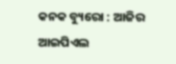କନକ ବ୍ୟୁରୋ : ଆଜିର ଆଇପିଏଲ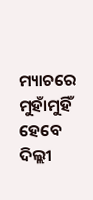ମ୍ୟାଚରେ ମୁହାଁମୁହିଁ ହେବେ ଦିଲ୍ଲୀ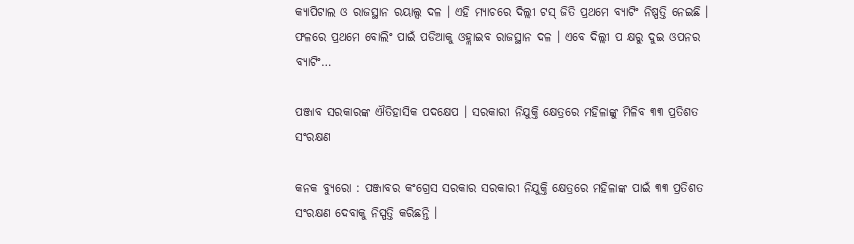କ୍ୟାପିଟାଲ ଓ ରାଜସ୍ଥାନ ରୟାଲ୍ସ ଦଳ । ଏହି ମ୍ୟାଚରେ ଦିଲ୍ଲୀ ଟସ୍ ଜିତି ପ୍ରଥମେ ବ୍ୟାଟିଂ ନିଷ୍ପତ୍ତି ନେଇଛି । ଫଳରେ ପ୍ରଥମେ ବୋଲିଂ ପାଇଁ ପଡିଆକୁ ଓହ୍ଲାଇବ ରାଜସ୍ଥାନ ଦଳ । ଏବେ ଦିଲ୍ଲୀ ପ କ୍ଷରୁ ଦୁଇ ଓପନର ବ୍ୟାଟିଂ…

ପଞ୍ଜାବ ସରକାରଙ୍କ ଐତିହାସିକ ପଦକ୍ଷେପ । ସରକାରୀ ନିଯୁକ୍ତି କ୍ଷେତ୍ରରେ ମହିଳାଙ୍କୁ ମିଳିବ ୩୩ ପ୍ରତିଶତ ସଂରକ୍ଷଣ

କନକ ବ୍ୟୁରୋ : ପଞ୍ଜାବର କଂଗ୍ରେସ ସରକାର ସରକାରୀ ନିଯୁକ୍ତି କ୍ଷେତ୍ରରେ ମହିଳାଙ୍କ ପାଇଁ ୩୩ ପ୍ରତିଶତ ସଂରକ୍ଷଣ ଦେବାକୁ ନିସ୍ପତ୍ତି କରିଛନ୍ତି ।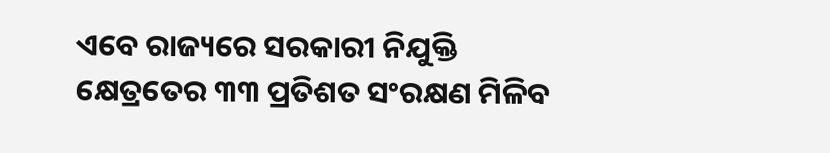ଏବେ ରାଜ୍ୟରେ ସରକାରୀ ନିଯୁକ୍ତି କ୍ଷେତ୍ରତେର ୩୩ ପ୍ରତିଶତ ସଂରକ୍ଷଣ ମିଳିବ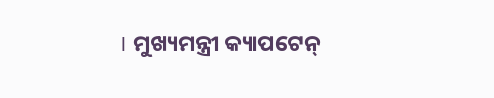। ମୁଖ୍ୟମନ୍ତ୍ରୀ କ୍ୟାପଟେନ୍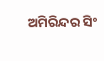ଅମିରିନ୍ଦର ସିଂ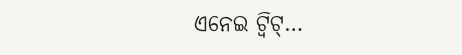ଏନେଇ ଟ୍ୱିଟ୍…